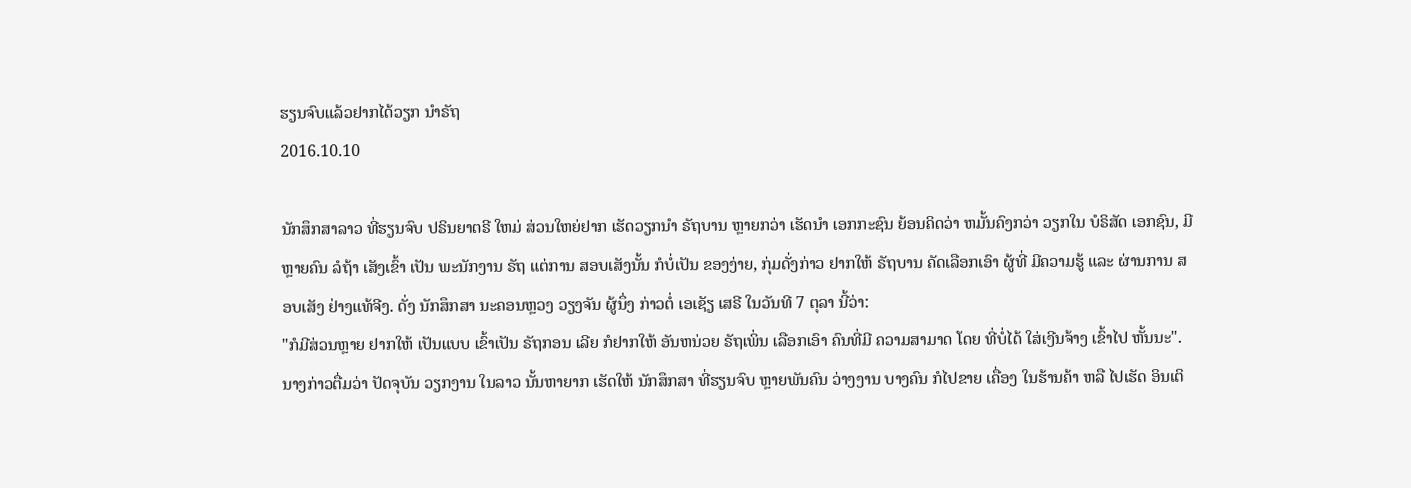ຮຽນຈົບແລ້ວຢາກໄດ້ວຽກ ນໍາຣັຖ
2016.10.10

ນັກສຶກສາລາວ ທີ່ຮຽນຈົບ ປຣິນຍາຕຣີ ໃຫມ່ ສ່ວນໃຫຍ່ຢາກ ເຮັດວຽກນໍາ ຣັຖບານ ຫຼາຍກວ່າ ເຮັດນໍາ ເອກກະຊົນ ຍ້ອນຄິດວ່າ ຫມັ້ນຄົງກວ່າ ວຽກໃນ ບໍຣິສັດ ເອກຊົນ, ມີຫຼາຍຄົນ ລໍຖ້າ ເສັງເຂົ້າ ເປັນ ພະນັກງານ ຣັຖ ແຕ່ການ ສອບເສັງນັ້ນ ກໍບໍ່ເປັນ ຂອງງ່າຍ, ກຸ່ມດັ່ງກ່າວ ຢາກໃຫ້ ຣັຖບານ ຄັດເລືອກເອົາ ຜູ້ທີ່ ມີຄວາມຮູ້ ແລະ ຜ່ານການ ສອບເສັງ ຢ່າງແທ້ຈີງ. ດັ່ງ ນັກສຶກສາ ນະຄອນຫຼວງ ວຽງຈັນ ຜູ້ນຶ່ງ ກ່າວຕໍ່ ເອເຊັຽ ເສຣີ ໃນວັນທີ 7 ຕຸລາ ນີ້ວ່າ:
"ກໍມີສ່ວນຫຼາຍ ຢາກໃຫ້ ເປັນແບບ ເຂົ້າເປັນ ຣັຖກອນ ເລີຍ ກໍຢາກໃຫ້ ອັນຫນ່ວຍ ຣັຖເພິ່ນ ເລືອກເອົາ ຄົນທີ່ມີ ຄວາມສາມາດ ໂດຍ ທີ່ບໍ່ໄດ້ ໃສ່ເງີນຈ້າງ ເຂົ້າໄປ ຫັ້ນນະ".
ນາງກ່າວຕື່ມວ່າ ປັດຈຸບັນ ວຽກງານ ໃນລາວ ນັ້ນຫາຍາກ ເຮັດໃຫ້ ນັກສຶກສາ ທີ່ຮຽນຈົບ ຫຼາຍພັນຄົນ ວ່າງງານ ບາງຄົນ ກໍໄປຂາຍ ເຄື່ອງ ໃນຮ້ານຄ້າ ຫລື ໄປເຮັດ ອິນເຕິ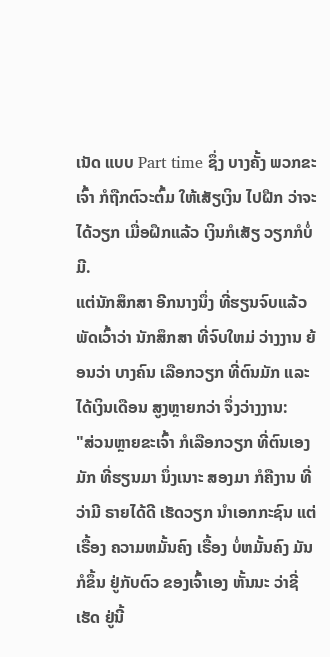ເນັດ ແບບ Part time ຊຶ່ງ ບາງຄັ້ງ ພວກຂະເຈົ້າ ກໍຖືກຕົວະຕົ້ມ ໃຫ້ເສັຽເງິນ ໄປຝືກ ວ່າຈະໄດ້ວຽກ ເມື່ອຝຶກແລ້ວ ເງິນກໍເສັຽ ວຽກກໍບໍ່ມີ.
ແຕ່ນັກສຶກສາ ອີກນາງນຶ່ງ ທີ່ຮຽນຈົບແລ້ວ ພັດເວົ້າວ່າ ນັກສຶກສາ ທີ່ຈົບໃຫມ່ ວ່າງງານ ຍ້ອນວ່າ ບາງຄົນ ເລືອກວຽກ ທີ່ຕົນມັກ ແລະ ໄດ້ເງິນເດືອນ ສູງຫຼາຍກວ່າ ຈຶ່ງວ່າງງານ:
"ສ່ວນຫຼາຍຂະເຈົ້າ ກໍເລືອກວຽກ ທີ່ຕົນເອງມັກ ທີ່ຮຽນມາ ນຶ່ງເນາະ ສອງມາ ກໍຄືງານ ທີ່ວ່າມີ ຣາຍໄດ້ດີ ເຮັດວຽກ ນຳເອກກະຊົນ ແຕ່ເຣື້ອງ ຄວາມຫມັ້ນຄົງ ເຣື້ອງ ບໍ່ຫມັ້ນຄົງ ມັນກໍຂຶ້ນ ຢູ່ກັບຕົວ ຂອງເຈົ້າເອງ ຫັ້ນນະ ວ່າຊີ່ເຮັດ ຢູ່ນີ້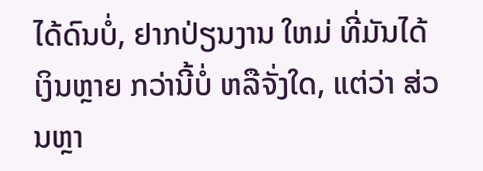ໄດ້ດົນບໍ່, ຢາກປ່ຽນງານ ໃຫມ່ ທີ່ມັນໄດ້ ເງິນຫຼາຍ ກວ່ານີ້ບໍ່ ຫລືຈັ່ງໃດ, ແຕ່ວ່າ ສ່ວນຫຼາ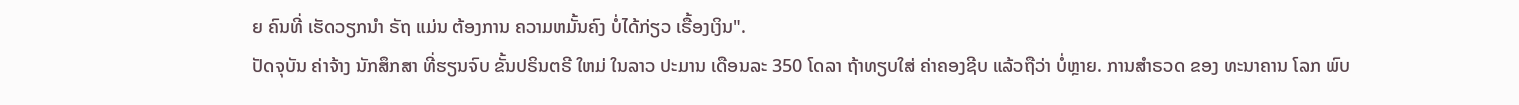ຍ ຄົນທີ່ ເຮັດວຽກນຳ ຣັຖ ແມ່ນ ຕ້ອງການ ຄວາມຫມັ້ນຄົງ ບໍ່ໄດ້ກ່ຽວ ເຣື້ອງເງິນ".
ປັດຈຸບັນ ຄ່າຈ້າງ ນັກສຶກສາ ທີ່ຮຽນຈົບ ຂັ້ນປຣິນຕຣີ ໃຫມ່ ໃນລາວ ປະມານ ເດືອນລະ 350 ໂດລາ ຖ້າທຽບໃສ່ ຄ່າຄອງຊີບ ແລ້ວຖືວ່າ ບໍ່ຫຼາຍ. ການສຳຣວດ ຂອງ ທະນາຄານ ໂລກ ພົບ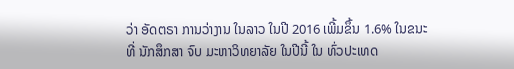ວ່າ ອັດຕຣາ ການວ່າງານ ໃນລາວ ໃນປີ 2016 ເພີ້ມຂຶ້ນ 1.6% ໃນຂນະທີ່ ນັກສຶກສາ ຈົບ ມະຫາວິທຍາລັຍ ໃນປີນີ້ ໃນ ທົ່ວປະເທດ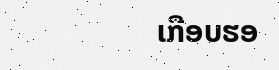ເກືອບຮອ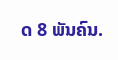ດ 8 ພັນຄົນ.